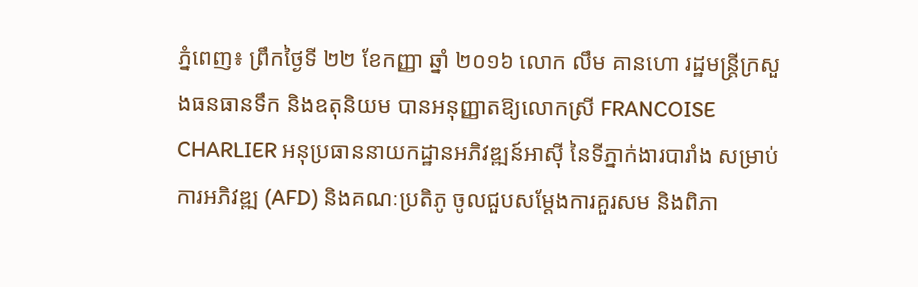ភ្នំពេញ៖ ព្រឹកថ្ងៃទី ២២ ខែកញ្ញា ឆ្នាំ ២០១៦ លោក លឹម គានហោ រដ្ឋមន្ត្រីក្រសួងធនធានទឹក និងឧតុនិយម បានអនុញ្ញាតឱ្យលោកស្រី FRANCOISE CHARLIER អនុប្រធាននាយកដ្ឋានអភិវឌ្ឍន៍អាសុី នៃទីភ្នាក់ងារបារាំង សម្រាប់ការអភិវឌ្ឍ (AFD) និងគណៈប្រតិភូ ចូលជួបសម្តែងការគួរសម និងពិភា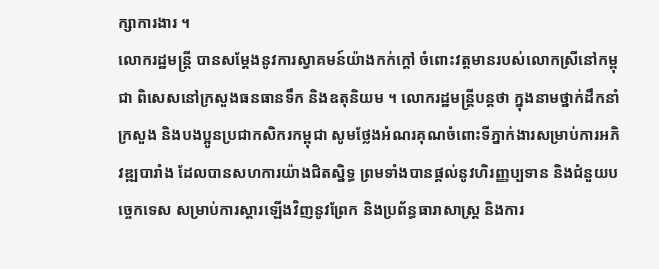ក្សាការងារ ។
លោករដ្ឋមន្ត្រី បានសម្តែងនូវការស្វាគមន៍យ៉ាងកក់ក្តៅ ចំពោះវត្តមានរបស់លោកស្រីនៅកម្ពុជា ពិសេសនៅក្រសួងធនធានទឹក និងឧតុនិយម ។ លោករដ្ឋមន្ត្រីបន្តថា ក្នុងនាមថ្នាក់ដឹកនាំក្រសួង និងបងប្អូនប្រជាកសិករកម្ពុជា សូមថ្លែងអំណរគុណចំពោះទីភ្នាក់ងារសម្រាប់ការអភិវឌ្ឍបារាំង ដែលបានសហការយ៉ាងជិតស្និទ្ធ ព្រមទាំងបានផ្តល់នូវហិរញ្ញប្បទាន និងជំនួយបច្ចេកទេស សម្រាប់ការស្តារឡើងវិញនូវព្រែក និងប្រព័ន្ធធារាសាស្ត្រ និងការ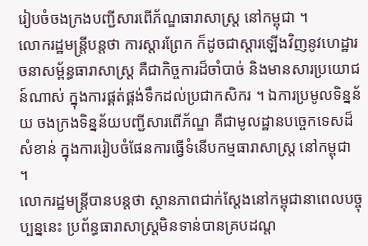រៀបចំចងក្រងបញ្ជីសារពើភ័ណ្ឌធារាសាស្ត្រ នៅកម្ពុជា ។
លោករដ្ឋមន្ត្រីបន្តថា ការស្តារព្រែក ក៏ដូចជាស្តារឡើងវិញនូវហេដ្ឋារចនាសម្ព័ន្ធធារាសាស្ត្រ គឺជាកិច្ចការដ៏ចាំបាច់ និងមានសារប្រយោជន៍ណាស់ ក្នុងការផ្គត់ផ្គង់ទឹកដល់ប្រជាកសិករ ។ ឯការប្រមូលទិន្នន័យ ចងក្រងទិន្នន័យបញ្ជីសារពើភ័ណ្ឌ គឺជាមូលដ្ឋានបច្ចេកទេសដ៏សំខាន់ ក្នុងការរៀបចំផែនការធ្វើទំនើបកម្មធារាសាស្ត្រ នៅកម្ពុជា ។
លោករដ្ឋមន្ត្រីបានបន្តថា ស្ថានភាពជាក់ស្តែងនៅកម្ពុជានាពេលបច្ចុប្បន្ននេះ ប្រព័ន្ធធារាសាស្ត្រមិនទាន់បានគ្របដណ្ត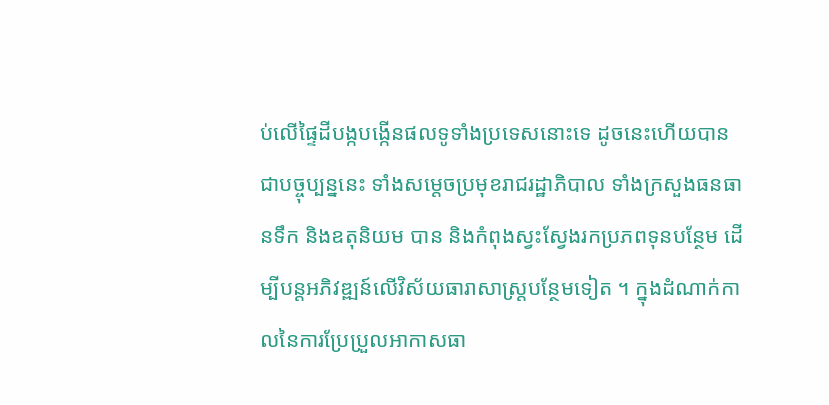ប់លើផ្ទៃដីបង្កបង្កើនផលទូទាំងប្រទេសនោះទេ ដូចនេះហើយបានជាបច្ចុប្បន្ននេះ ទាំងសម្តេចប្រមុខរាជរដ្ឋាភិបាល ទាំងក្រសួងធនធានទឹក និងឧតុនិយម បាន និងកំពុងស្វះស្វែងរកប្រភពទុនបន្ថែម ដើម្បីបន្តអភិវឌ្ឍន៍លើវិស័យធារាសាស្ត្របន្ថែមទៀត ។ ក្នុងដំណាក់កាលនៃការប្រែប្រួលអាកាសធា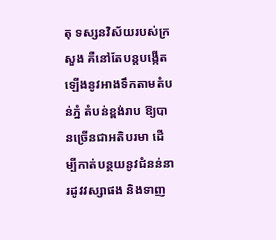តុ ទស្សនវិស័យរបស់ក្រសួង គឺនៅតែបន្តបង្កើតឡើងនូវអាងទឹកតាមតំបន់ភ្នំ តំបន់ខ្ពង់រាប ឱ្យបានច្រើនជាអតិបរមា ដើម្បីកាត់បន្ថយនូវជំនន់នារដូវវស្សាផង និងទាញ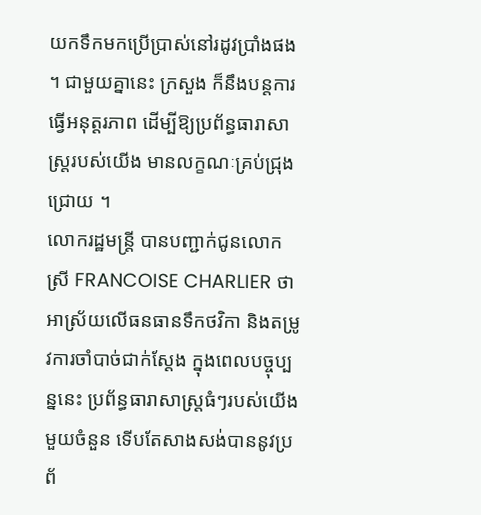យកទឹកមកប្រើប្រាស់នៅរដូវប្រាំងផង ។ ជាមួយគ្នានេះ ក្រសួង ក៏នឹងបន្តការធ្វើអនុត្តរភាព ដើម្បីឱ្យប្រព័ន្ធធារាសាស្ត្ររបស់យើង មានលក្ខណៈគ្រប់ជ្រុងជ្រោយ ។
លោករដ្ឋមន្ត្រី បានបញ្ជាក់ជូនលោកស្រី FRANCOISE CHARLIER ថា អាស្រ័យលើធនធានទឹកថវិកា និងតម្រូវការចាំបាច់ជាក់ស្តែង ក្នុងពេលបច្ចុប្បន្ននេះ ប្រព័ន្ធធារាសាស្ត្រធំៗរបស់យើងមួយចំនួន ទើបតែសាងសង់បាននូវប្រព័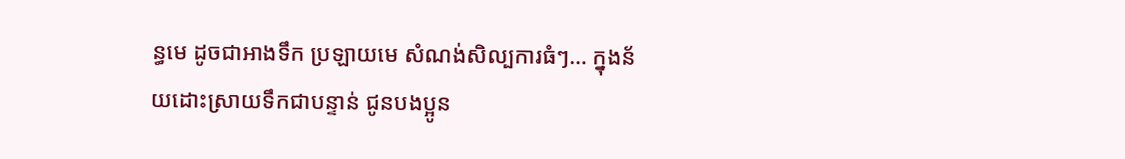ន្ធមេ ដូចជាអាងទឹក ប្រឡាយមេ សំណង់សិល្បការធំៗ… ក្នុងន័យដោះស្រាយទឹកជាបន្ទាន់ ជូនបងប្អូន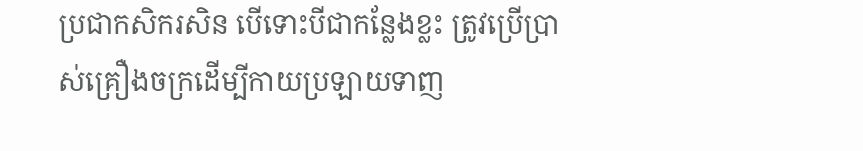ប្រជាកសិករសិន បើទោះបីជាកន្លែងខ្លះ ត្រូវប្រើប្រាស់គ្រឿងចក្រដើម្បីកាយប្រឡាយទាញ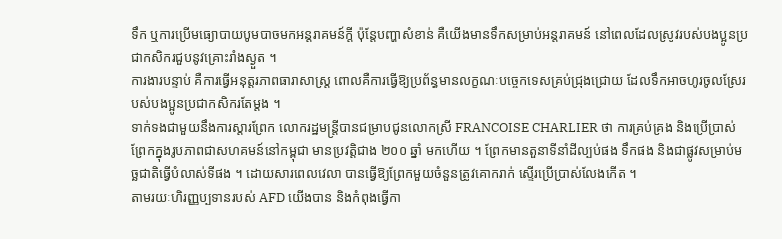ទឹក ឬការប្រើមធ្យោបាយបូមបាចមកអន្តរាគមន៍ក្តី ប៉ុន្តែបញ្ហាសំខាន់ គឺយើងមានទឹកសម្រាប់អន្តរាគមន៍ នៅពេលដែលស្រូវរបស់បងប្អូនប្រជាកសិករជួបនូវគ្រោះរាំងស្ងួត ។
ការងារបន្ទាប់ គឺការធ្វើអនុត្តរភាពធារាសាស្ត្រ ពោលគឺការធ្វើឱ្យប្រព័ន្ធមានលក្ខណៈបច្ចេកទេសគ្រប់ជ្រុងជ្រោយ ដែលទឹកអាចហូរចូលស្រែរបស់បងប្អូនប្រជាកសិករតែម្តង ។
ទាក់ទងជាមួយនឹងការស្តារព្រែក លោករដ្ឋមន្ត្រីបានជម្រាបជូនលោកស្រី FRANCOISE CHARLIER ថា ការគ្រប់គ្រង និងប្រើប្រាស់ព្រែកក្នុងរូបភាពជាសហគមន៍នៅកម្ពុជា មានប្រវត្តិជាង ២០០ ឆ្នាំ មកហើយ ។ ព្រែកមានតួនាទីនាំដីល្បប់ផង ទឹកផង និងជាផ្លូវសម្រាប់មច្ឆជាតិធ្វើបំលាស់ទីផង ។ ដោយសារពេលវេលា បានធ្វើឱ្យព្រែកមួយចំនួនត្រូវគោករាក់ ស្ទើរប្រើប្រាស់លែងកើត ។
តាមរយៈហិរញ្ញប្បទានរបស់ AFD យើងបាន និងកំពុងធ្វើកា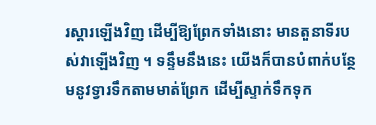រស្តារឡើងវិញ ដើម្បីឱ្យព្រែកទាំងនោះ មានតួនាទីរបស់វាឡើងវិញ ។ ទន្ទឹមនឹងនេះ យើងក៏បានបំពាក់បន្ថែមនូវទ្វារទឹកតាមមាត់ព្រែក ដើម្បីស្ទាក់ទឹកទុក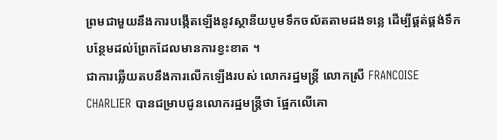ព្រមជាមួយនឹងការបង្កើតឡើងនូវស្ថានីយបូមទឹកចល័តតាមដងទន្លេ ដើម្បីផ្គត់ផ្គង់ទឹកបន្ថែមដល់ព្រែកដែលមានការខ្វះខាត ។
ជាការឆ្លើយតបនឹងការលើកឡើងរបស់ លោករដ្ឋមន្ត្រី លោកស្រី FRANCOISE CHARLIER បានជម្រាបជូនលោករដ្ឋមន្ត្រីថា ផ្អែកលើគោ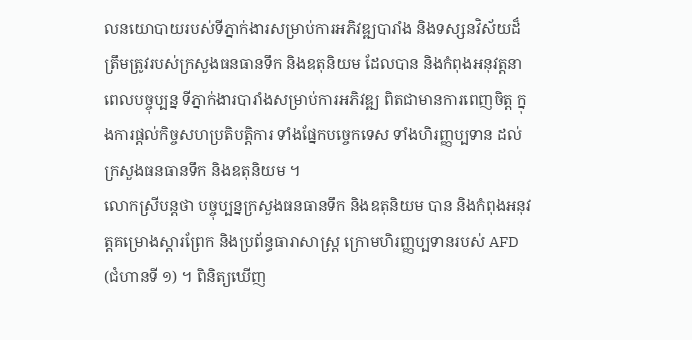លនយោបាយរបស់ទីភ្នាក់ងារសម្រាប់ការអភិវឌ្ឍបារាំង និងទស្សនវិស័យដ៏ត្រឹមត្រូវរបស់ក្រសួងធនធានទឹក និងឧតុនិយម ដែលបាន និងកំពុងអនុវត្តនាពេលបច្ចុប្បន្ន ទីភ្នាក់ងារបារាំងសម្រាប់ការអភិវឌ្ឍ ពិតជាមានការពេញចិត្ត ក្នុងការផ្តល់កិច្ចសហប្រតិបត្តិការ ទាំងផ្នែកបច្ចេកទេស ទាំងហិរញ្ញប្បទាន ដល់ក្រសួងធនធានទឹក និងឧតុនិយម ។
លោកស្រីបន្តថា បច្ចុប្បន្នក្រសួងធនធានទឹក និងឧតុនិយម បាន និងកំពុងអនុវត្តគម្រោងស្តារព្រែក និងប្រព័ន្ធធារាសាស្ត្រ ក្រោមហិរញ្ញប្បទានរបស់ AFD (ជំហានទី ១) ។ ពិនិត្យឃើញ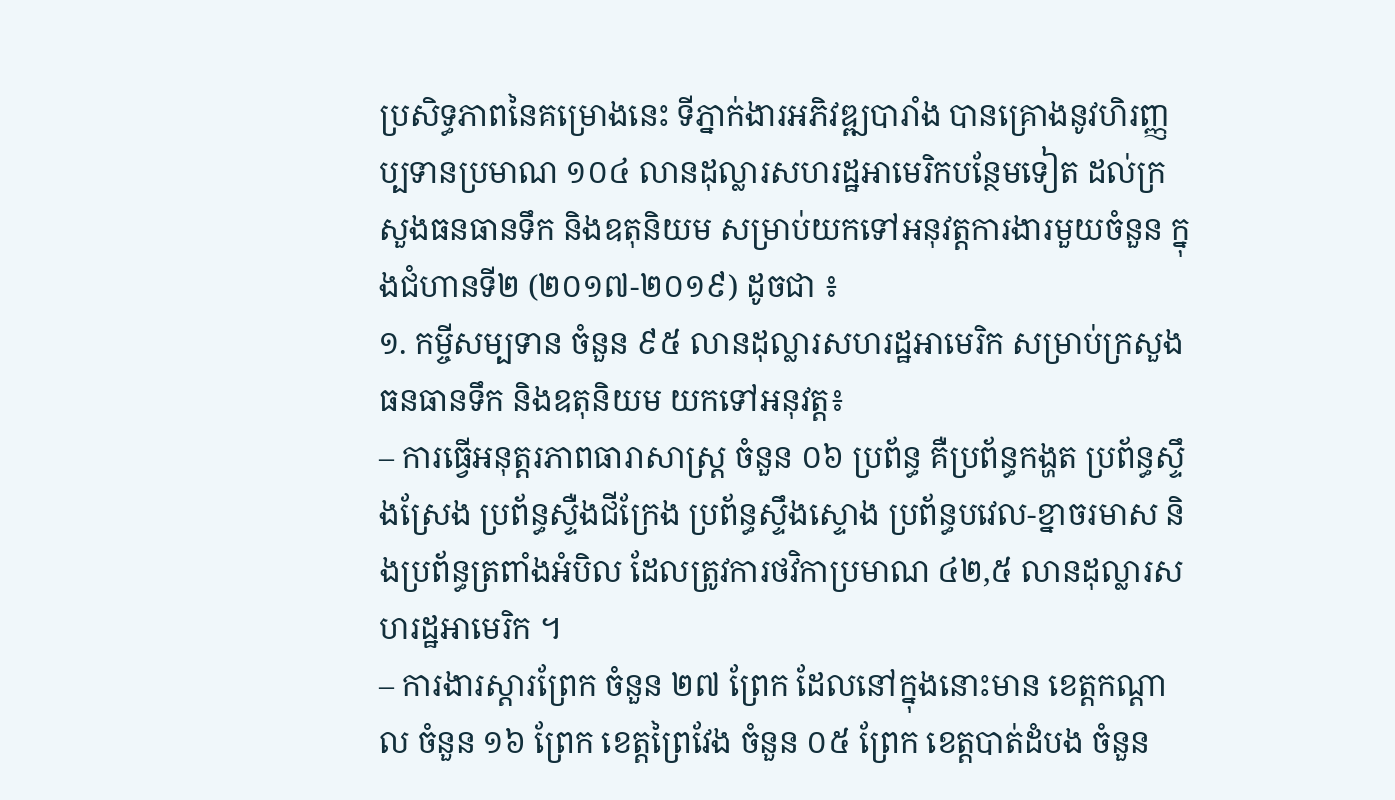ប្រសិទ្ធភាពនៃគម្រោងនេះ ទីភ្នាក់ងារអភិវឌ្ឍបារាំង បានគ្រោងនូវហិរញ្ញប្បទានប្រមាណ ១០៤ លានដុល្លារសហរដ្ឋអាមេរិកបន្ថែមទៀត ដល់ក្រសួងធនធានទឹក និងឧតុនិយម សម្រាប់យកទៅអនុវត្តការងារមួយចំនួន ក្នុងជំហានទី២ (២០១៧-២០១៩) ដូចជា ៖
១. កម្ចីសម្បទាន ចំនួន ៩៥ លានដុល្លារសហរដ្ឋអាមេរិក សម្រាប់ក្រសួងធនធានទឹក និងឧតុនិយម យកទៅអនុវត្ត៖
– ការធ្វើអនុត្តរភាពធារាសាស្ត្រ ចំនួន ០៦ ប្រព័ន្ធ គឺប្រព័ន្ធកង្ហត ប្រព័ន្ធស្ទឹងស្រែង ប្រព័ន្ធស្ទឺងជីក្រែង ប្រព័ន្ធស្ទឹងស្ទោង ប្រព័ន្ធបវេល-ខ្នាចរមាស និងប្រព័ន្ធត្រពាំងអំបិល ដែលត្រូវការថវិកាប្រមាណ ៤២,៥ លានដុល្លារសហរដ្ឋអាមេរិក ។
– ការងារស្តារព្រែក ចំនួន ២៧ ព្រែក ដែលនៅក្នុងនោះមាន ខេត្តកណ្តាល ចំនួន ១៦ ព្រែក ខេត្តព្រៃវែង ចំនួន ០៥ ព្រែក ខេត្តបាត់ដំបង ចំនួន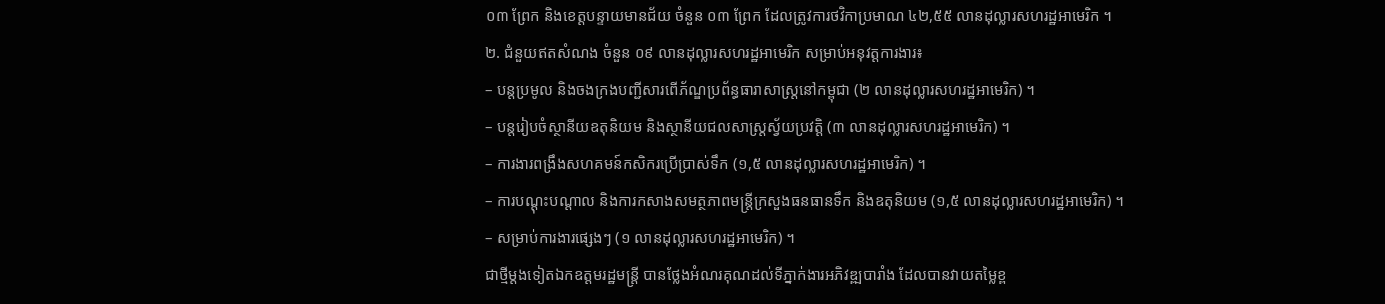០៣ ព្រែក និងខេត្តបន្ទាយមានជ័យ ចំនួន ០៣ ព្រែក ដែលត្រូវការថវិកាប្រមាណ ៤២,៥៥ លានដុល្លារសហរដ្ឋអាមេរិក ។
២. ជំនួយឥតសំណង ចំនួន ០៩ លានដុល្លារសហរដ្ឋអាមេរិក សម្រាប់អនុវត្តការងារ៖
– បន្តប្រមូល និងចងក្រងបញ្ជីសារពើភ័ណ្ឌប្រព័ន្ធធារាសាស្ត្រនៅកម្ពុជា (២ លានដុល្លារសហរដ្ឋអាមេរិក) ។
– បន្តរៀបចំស្ថានីយឧតុនិយម និងស្ថានីយជលសាស្ត្រស្វ័យប្រវត្តិ (៣ លានដុល្លារសហរដ្ឋអាមេរិក) ។
– ការងារពង្រឹងសហគមន៍កសិករប្រើប្រាស់ទឹក (១,៥ លានដុល្លារសហរដ្ឋអាមេរិក) ។
– ការបណ្តុះបណ្តាល និងការកសាងសមត្ថភាពមន្ត្រីក្រសួងធនធានទឹក និងឧតុនិយម (១,៥ លានដុល្លារសហរដ្ឋអាមេរិក) ។
– សម្រាប់ការងារផ្សេងៗ (១ លានដុល្លារសហរដ្ឋអាមេរិក) ។
ជាថ្មីម្តងទៀតឯកឧត្តមរដ្ឋមន្ត្រី បានថ្លែងអំណរគុណដល់ទីភ្នាក់ងារអភិវឌ្ឍបារាំង ដែលបានវាយតម្លៃខ្ព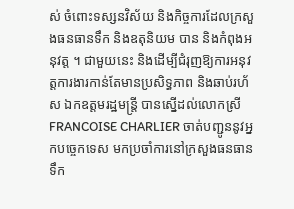ស់ ចំពោះទស្សនវិស័យ និងកិច្ចការដែលក្រសួងធនធានទឹក និងឧតុនិយម បាន និងកំពុងអនុវត្ត ។ ជាមួយនេះ និងដើម្បីជំរុញឱ្យការអនុវត្តការងារកាន់តែមានប្រសិទ្ធភាព និងឆាប់រហ័ស ឯកឧត្តមរដ្ឋមន្ត្រី បានស្នើដល់លោកស្រី FRANCOISE CHARLIER ចាត់បញ្ជូននូវអ្នកបច្ចេកទេស មកប្រចាំការនៅក្រសួងធនធានទឹក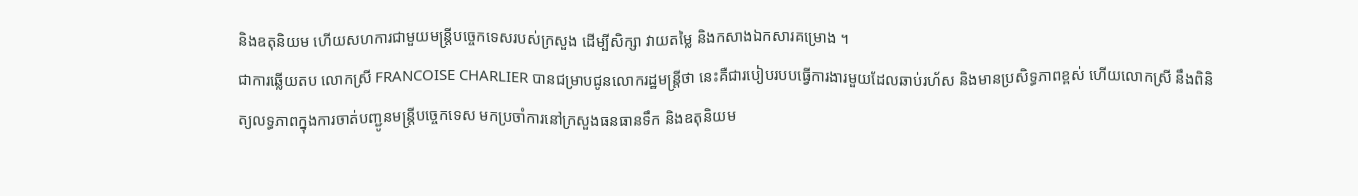និងឧតុនិយម ហើយសហការជាមួយមន្ត្រីបច្ចេកទេសរបស់ក្រសួង ដើម្បីសិក្សា វាយតម្លៃ និងកសាងឯកសារគម្រោង ។
ជាការឆ្លើយតប លោកស្រី FRANCOISE CHARLIER បានជម្រាបជូនលោករដ្ឋមន្ត្រីថា នេះគឺជារបៀបរបបធ្វើការងារមួយដែលឆាប់រហ័ស និងមានប្រសិទ្ធភាពខ្ពស់ ហើយលោកស្រី នឹងពិនិត្យលទ្ធភាពក្នុងការចាត់បញ្ជូនមន្ត្រីបច្ចេកទេស មកប្រចាំការនៅក្រសួងធនធានទឹក និងឧតុនិយម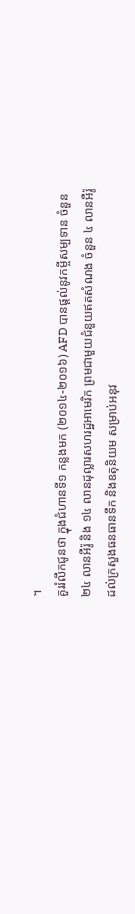។
គួររំលឹកជូនថា ក្នុងជំហានទី១ កន្លងមក (២០១៤-២០១៦) AFD បានផ្តល់នូវកម្ចីសម្បទាន ចំនួន ២៤ លានអឺរ៉ូ និង ១៤ លានដុល្លារសហរដ្ឋអាមេរិក ព្រមជាមួយជំនួយឥតសំណង ចំនួន ៤ លានអឺរ៉ូ ដល់ក្រសួងធនធានទឹក និងឧតុនិយម សម្រាប់អនុវ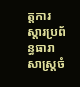ត្តការស្តារប្រព័ន្ធធារាសាស្ត្រចំ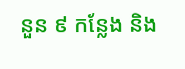នួន ៩ កន្លែង និង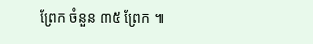ព្រែក ចំនួន ៣៥ ព្រែក ៕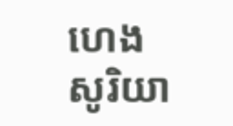ហេង សូរិយា